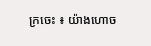ក្រចេះ ៖ យ៉ាងហោច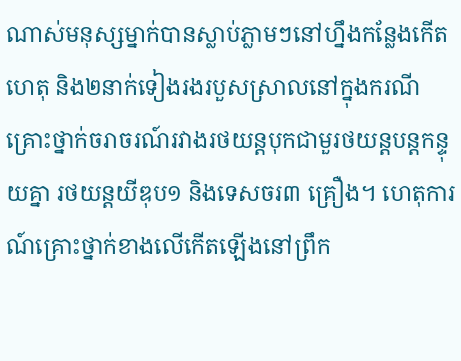ណាស់មនុស្សម្នាក់បានស្លាប់ភ្លាមៗនៅហ្នឹងកន្លែងកើតហេតុ និង២នាក់ទៀងរងរបួសស្រាលនៅក្នុងករណីគ្រោះថ្នាក់ចរាចរណ៍រវាងរថយន្តបុកជាមួរថយន្តបន្តកន្ទុយគ្នា រថយន្តយីឌុប១ និងទេសចរ៣ គ្រឿង។ ហេតុការណ៍គ្រោះថ្នាក់ខាងលើកើតឡើងនៅព្រឹក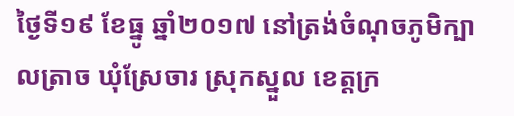ថ្ងៃទី១៩ ខែធ្នូ ឆ្នាំ២០១៧ នៅត្រង់ចំណុចភូមិក្បាលត្រាច ឃុំស្រែចារ ស្រុកស្នួល ខេត្តក្រ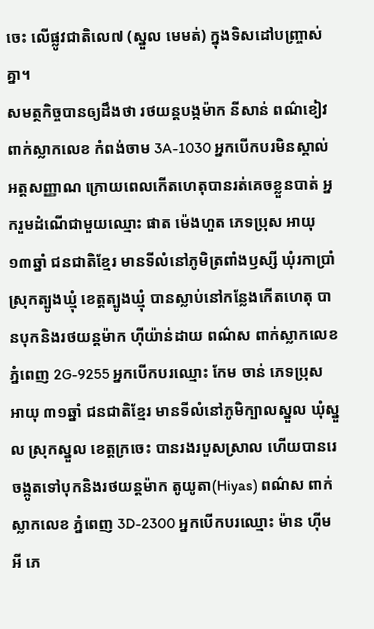ចេះ លើផ្លូវជាតិលេ៧ (ស្នួល មេមត់) ក្នុងទិសដៅបញ្ច្រាស់គ្នា។
សមត្ថកិច្ចបានឲ្យដឹងថា រថយន្តបង្កម៉ាក នីសាន់ ពណ៌ខៀវ ពាក់ស្លាកលេខ កំពង់ចាម 3A-1030 អ្នកបើកបរមិនស្គាល់អត្តសញ្ញាណ ក្រោយពេលកើតហេតុបានរត់គេចខ្លួនបាត់ អ្នករួមដំណើជាមួយឈ្មោះ ផាត ម៉េងហួត ភេទប្រុស អាយុ១៣ឆ្នាំ ជនជាតិខ្មែរ មានទីលំនៅភូមិត្រពាំងឫស្សី ឃុំរកាប្រាំ ស្រុកត្បូងឃ្មុំ ខេត្តត្បូងឃ្មុំ បានស្លាប់នៅកន្លែងកើតហេតុ បានបុកនិងរថយន្តម៉ាក ហ៊ីយ៉ាន់ដាយ ពណ៌ស ពាក់ស្លាកលេខ ភ្នំពេញ 2G-9255 អ្នកបើកបរឈ្មោះ កែម ចាន់ ភេទប្រុស អាយុ ៣១ឆ្នាំ ជនជាតិខ្មែរ មានទីលំនៅភូមិក្បាលស្នួល ឃុំស្នួល ស្រុកស្នួល ខេត្តក្រចេះ បានរងរបួសស្រាល ហើយបានរេចង្កូតទៅបុកនិងរថយន្តម៉ាក តូយូតា(Hiyas) ពណ៌ស ពាក់ស្លាកលេខ ភ្នំពេញ 3D-2300 អ្នកបើកបរឈ្មោះ ម៉ាន ហ៊ីមអី ភេ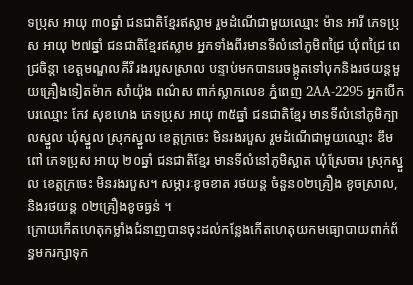ទប្រុស អាយុ ៣០ឆ្នាំ ជនជាតិខ្មែរឥស្លាម រួមដំណើជាមួយឈ្មោះ ម៉ាន អារី ភេទប្រុស អាយុ ២៧ឆ្នាំ ជនជាតិខ្មែរឥស្លាម អ្នកទាំងពីរមានទីលំនៅភូមិពជ្រៃ ឃុំពជ្រៃ ពេជ្រចិន្តា ខេត្តមណ្ឌលគីរី រងរបួសស្រាល បន្ទាប់មកបានរេចង្កូតទៅបុកនិងរថយន្តមួយគ្រឿងទៀតម៉ាក សាំយ៉ុង ពណ៌ស ពាក់ស្លាកលេខ ភ្នំពេញ 2AA-2295 អ្នកបើកបរឈ្មោះ កែវ សុខហេង ភេទប្រុស អាយុ ៣៥ឆ្នាំ ជនជាតិខ្មែរ មានទីលំនៅភូមិក្បាលស្នួល ឃុំស្នួល ស្រុកស្នួល ខេត្តក្រចេះ មិនរងរបួស រួមដំណើជាមួយឈ្មោះ ឌឹម ពៅ ភេទប្រុស អាយុ ២០ឆ្នាំ ជនជាតិខ្មែរ មានទីលំនៅភូមិស្អាត ឃុំស្រែចារ ស្រុកស្នួល ខេត្តក្រចេះ មិនរងរបួស។ សម្ភារៈខូចខាត រថយន្ត ចំនួន០២គ្រឿង ខូចស្រាល, និងរថយន្ត ០២គ្រឿងខូចធ្ងន់ ។
ក្រោយកើតហេតុកម្លាំងជំនាញបានចុះដល់កន្លែងកើតហេតុយកមធ្យោបាយពាក់ព័ន្ធមករក្សាទុក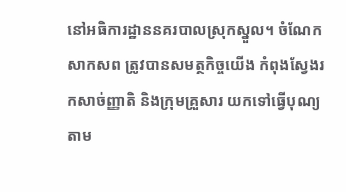នៅអធិការដ្ឋាននគរបាលស្រុកស្នួល។ ចំណែកសាកសព ត្រូវបានសមត្ថកិច្ចយើង កំពុងស្វែងរកសាច់ញ្ញាតិ និងក្រុមគ្រួសារ យកទៅធ្វើបុណ្យតាម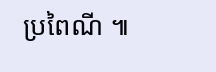ប្រពៃណី ៕